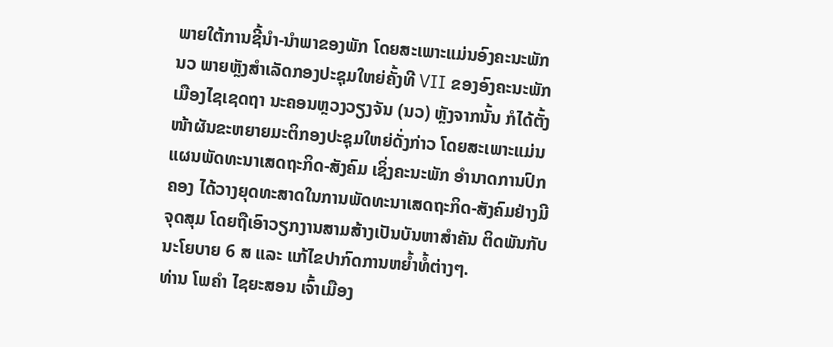ພາຍໃຕ້ການຊີ້ນຳ-ນຳພາຂອງພັກ ໂດຍສະເພາະແມ່ນອົງຄະນະພັກ ນວ ພາຍຫຼັງສຳເລັດກອງປະຊຸມໃຫຍ່ຄັ້ງທີ VII ຂອງອົງຄະນະພັກເມືອງໄຊເຊດຖາ ນະຄອນຫຼວງວຽງຈັນ (ນວ) ຫຼັງຈາກນັ້ນ ກໍໄດ້ຕັ້ງໜ້າຜັນຂະຫຍາຍມະຕິກອງປະຊຸມໃຫຍ່ດັ່ງກ່າວ ໂດຍສະເພາະແມ່ນແຜນພັດທະນາເສດຖະກິດ-ສັງຄົມ ເຊິ່ງຄະນະພັກ ອຳນາດການປົກຄອງ ໄດ້ວາງຍຸດທະສາດໃນການພັດທະນາເສດຖະກິດ-ສັງຄົມຢ່າງມີຈຸດສຸມ ໂດຍຖືເອົາວຽກງານສາມສ້າງເປັນບັນຫາສຳຄັນ ຕິດພັນກັບນະໂຍບາຍ 6 ສ ແລະ ແກ້ໄຂປາກົດການຫຍໍ້າທໍ້ຕ່າງໆ.
ທ່ານ ໂພຄຳ ໄຊຍະສອນ ເຈົ້າເມືອງ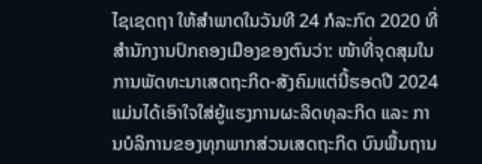ໄຊເຊດຖາ ໃຫ້ສຳພາດໃນວັນທີ 24 ກໍລະກົດ 2020 ທີ່ສຳນັກງານປົກຄອງເມືອງຂອງຕົນວ່າ: ໜ້າທີ່ຈຸດສຸມໃນການພັດທະນາເສດຖະກິດ-ສັງຄົມແຕ່ນີ້ຮອດປີ 2024 ແມ່ນໄດ້ເອົາໃຈໃສ່ຍູ້ແຮງການຜະລິດທຸລະກິດ ແລະ ການບໍລິການຂອງທຸກພາກສ່ວນເສດຖະກິດ ບົນພື້ນຖານ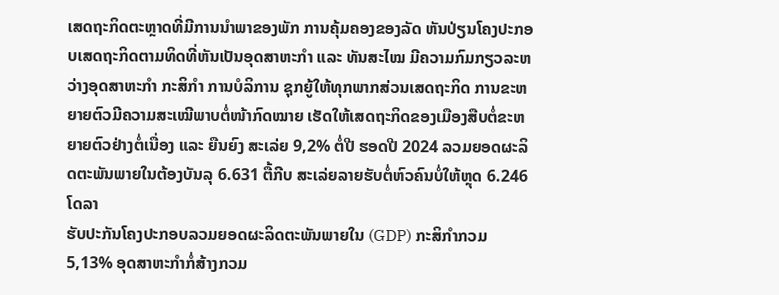ເສດຖະກິດຕະຫຼາດທີ່ມີການນຳພາຂອງພັກ ການຄຸ້ມຄອງຂອງລັດ ຫັນປ່ຽນໂຄງປະກອບເສດຖະກິດຕາມທິດທີ່ຫັນເປັນອຸດສາຫະກຳ ແລະ ທັນສະໄໝ ມີຄວາມກົມກຽວລະຫວ່າງອຸດສາຫະກຳ ກະສິກຳ ການບໍລິການ ຊຸກຍູ້ໃຫ້ທຸກພາກສ່ວນເສດຖະກິດ ການຂະຫຍາຍຕົວມີຄວາມສະເໝີພາບຕໍ່ໜ້າກົດໝາຍ ເຮັດໃຫ້ເສດຖະກິດຂອງເມືອງສືບຕໍ່ຂະຫຍາຍຕົວຢ່າງຕໍ່ເນື່ອງ ແລະ ຍືນຍົງ ສະເລ່ຍ 9,2% ຕໍ່ປີ ຮອດປີ 2024 ລວມຍອດຜະລິດຕະພັນພາຍໃນຕ້ອງບັນລຸ 6.631 ຕື້ກີບ ສະເລ່ຍລາຍຮັບຕໍ່ຫົວຄົນບໍ່ໃຫ້ຫຼຸດ 6.246 ໂດລາ
ຮັບປະກັນໂຄງປະກອບລວມຍອດຜະລິດຕະພັນພາຍໃນ (GDP) ກະສິກຳກວມ 5,13% ອຸດສາຫະກຳກໍ່ສ້າງກວມ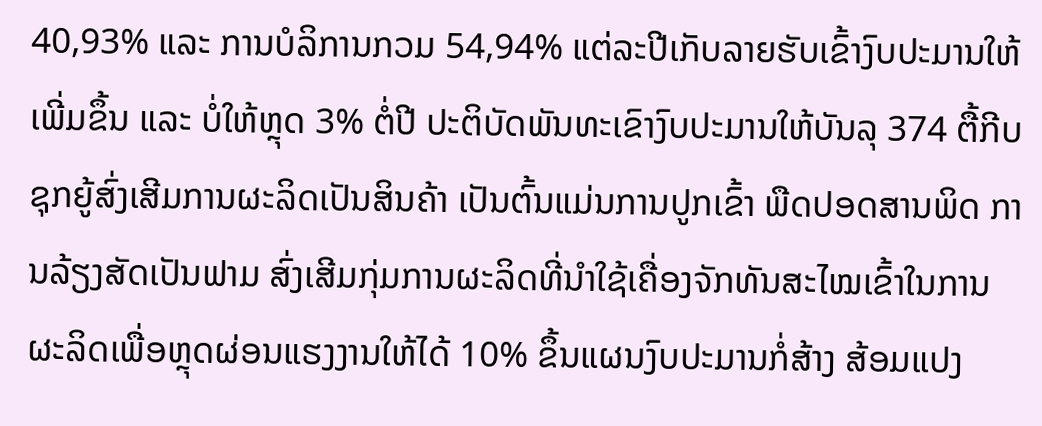40,93% ແລະ ການບໍລິການກວມ 54,94% ແຕ່ລະປີເກັບລາຍຮັບເຂົ້າງົບປະມານໃຫ້ເພີ່ມຂຶ້ນ ແລະ ບໍ່ໃຫ້ຫຼຸດ 3% ຕໍ່ປີ ປະຕິບັດພັນທະເຂົາງົບປະມານໃຫ້ບັນລຸ 374 ຕື້ກີບ ຊຸກຍູ້ສົ່ງເສີມການຜະລິດເປັນສິນຄ້າ ເປັນຕົ້ນແມ່ນການປູກເຂົ້າ ພືດປອດສານພິດ ການລ້ຽງສັດເປັນຟາມ ສົ່ງເສີມກຸ່ມການຜະລິດທີ່ນຳໃຊ້ເຄື່ອງຈັກທັນສະໄໝເຂົ້າໃນການຜະລິດເພື່ອຫຼຸດຜ່ອນແຮງງານໃຫ້ໄດ້ 10% ຂຶ້ນແຜນງົບປະມານກໍ່ສ້າງ ສ້ອມແປງ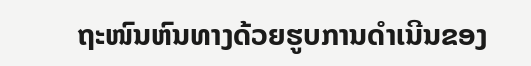ຖະໜົນຫົນທາງດ້ວຍຮູບການດຳເນີນຂອງ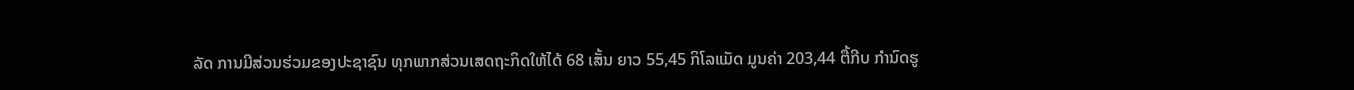ລັດ ການມີສ່ວນຮ່ວມຂອງປະຊາຊົນ ທຸກພາກສ່ວນເສດຖະກິດໃຫ້ໄດ້ 68 ເສັ້ນ ຍາວ 55,45 ກິໂລແມັດ ມູນຄ່າ 203,44 ຕື້ກີບ ກຳນົດຮູ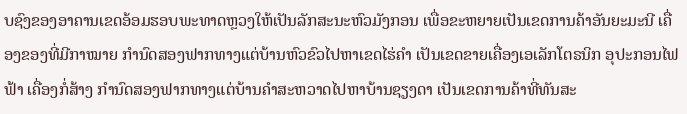ບຊົງຂອງອາຄານເຂດອ້ອມຮອບພະທາດຫຼວງໃຫ້ເປັນລັກສະນະຫົວມັງກອນ ເພື່ອຂະຫຍາຍເປັນເຂດການຄ້າອັນຍະມະນີ ເຄື່ອງຂອງທີ່ມີກາໝາຍ ກຳນົດສອງຟາກທາງແຕ່ບ້ານຫົວຂົວໄປຫາເຂດໄຮ່ຄຳ ເປັນເຂດຂາຍເຄື່ອງເອເລັກໂຕຣນິກ ອຸປະກອນໄຟຟ້າ ເຄື່ອງກໍ່ສ້າງ ກຳນົດສອງຟາກທາງແຕ່ບ້ານຄຳສະຫວາດໄປຫາບ້ານຊຽງດາ ເປັນເຂດການຄ້າທີ່ທັນສະ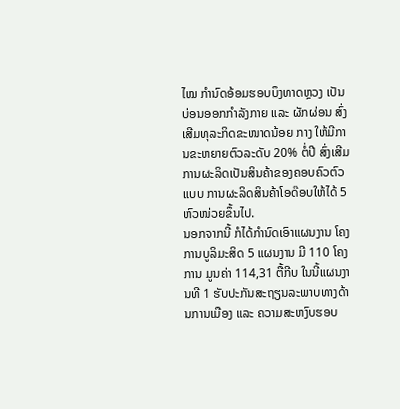ໄໝ ກຳນົດອ້ອມຮອບບຶງທາດຫຼວງ ເປັນບ່ອນອອກກຳລັງກາຍ ແລະ ຜັກຜ່ອນ ສົ່ງເສີມທຸລະກິດຂະໜາດນ້ອຍ ກາງ ໃຫ້ມີການຂະຫຍາຍຕົວລະດັບ 20% ຕໍ່ປີ ສົ່ງເສີມການຜະລິດເປັນສິນຄ້າຂອງຄອບຄົວຕົວແບບ ການຜະລິດສິນຄ້າໂອດ໊ອບໃຫ້ໄດ້ 5 ຫົວໜ່ວຍຂຶ້ນໄປ.
ນອກຈາກນີ້ ກໍໄດ້ກຳນົດເອົາແຜນງານ ໂຄງການບູລິມະສິດ 5 ແຜນງານ ມີ 110 ໂຄງການ ມູນຄ່າ 114,31 ຕື້ກີບ ໃນນີ້ແຜນງານທີ 1 ຮັບປະກັນສະຖຽນລະພາບທາງດ້ານການເມືອງ ແລະ ຄວາມສະຫງົບຮອບ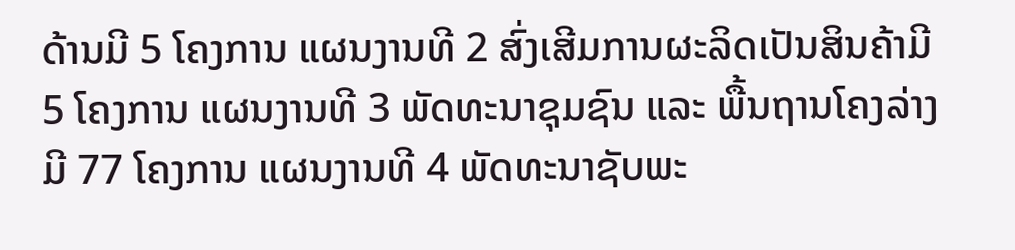ດ້ານມີ 5 ໂຄງການ ແຜນງານທີ 2 ສົ່ງເສີມການຜະລິດເປັນສິນຄ້າມີ 5 ໂຄງການ ແຜນງານທີ 3 ພັດທະນາຊຸມຊົນ ແລະ ພື້ນຖານໂຄງລ່າງມີ 77 ໂຄງການ ແຜນງານທີ 4 ພັດທະນາຊັບພະ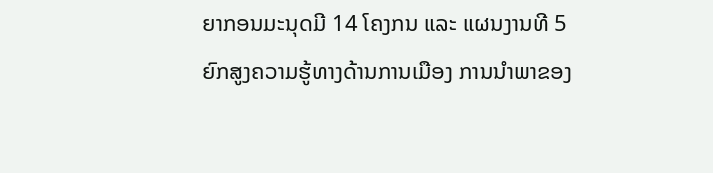ຍາກອນມະນຸດມີ 14 ໂຄງກນ ແລະ ແຜນງານທີ 5 ຍົກສູງຄວາມຮູ້ທາງດ້ານການເມືອງ ການນຳພາຂອງ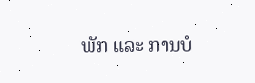ພັກ ແລະ ການບໍ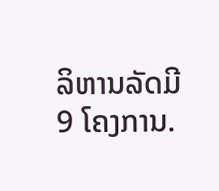ລິຫານລັດມີ 9 ໂຄງການ.